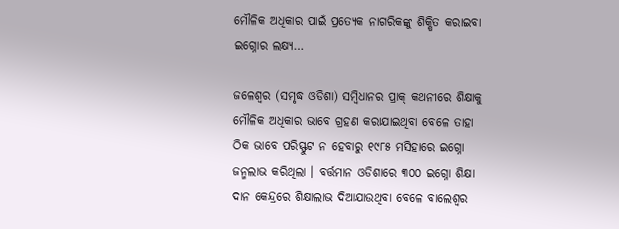ମୌଳିକ ଅଧିକାର ପାଇଁ ପ୍ରତ୍ୟେକ ନାଗରିକଙ୍କୁ ଶିକ୍ଷିତ କରାଇବା ଇଗ୍ନୋର ଲକ୍ଷ୍ୟ…

ଜଳେଶ୍ୱର (ସମୃଦ୍ଧ ଓଡିଶା) ସମ୍ବିଧାନର ପ୍ରାକ୍ କଥନୀରେ ଶିକ୍ଷାକୁ ମୌଳିକ ଅଧିକାର ଭାବେ ଗ୍ରହଣ କରାଯାଇଥିବା ବେଳେ ତାହା ଠିକ ଭାବେ ପରିସ୍ଫୁଟ ନ ହେବାରୁ ୧୯୮୫ ମସିହାରେ ଇଗ୍ନୋ ଜନ୍ମଲାଭ କରିଥିଲା । ବର୍ତ୍ତମାନ ଓଡିଶାରେ ୩୦୦ ଇଗ୍ନୋ ଶିକ୍ଷା ଦାନ କେନ୍ଦ୍ରରେ ଶିକ୍ଷାଲାଭ ଦିଆଯାଉଥିବା ବେଳେ ବାଲେଶ୍ୱର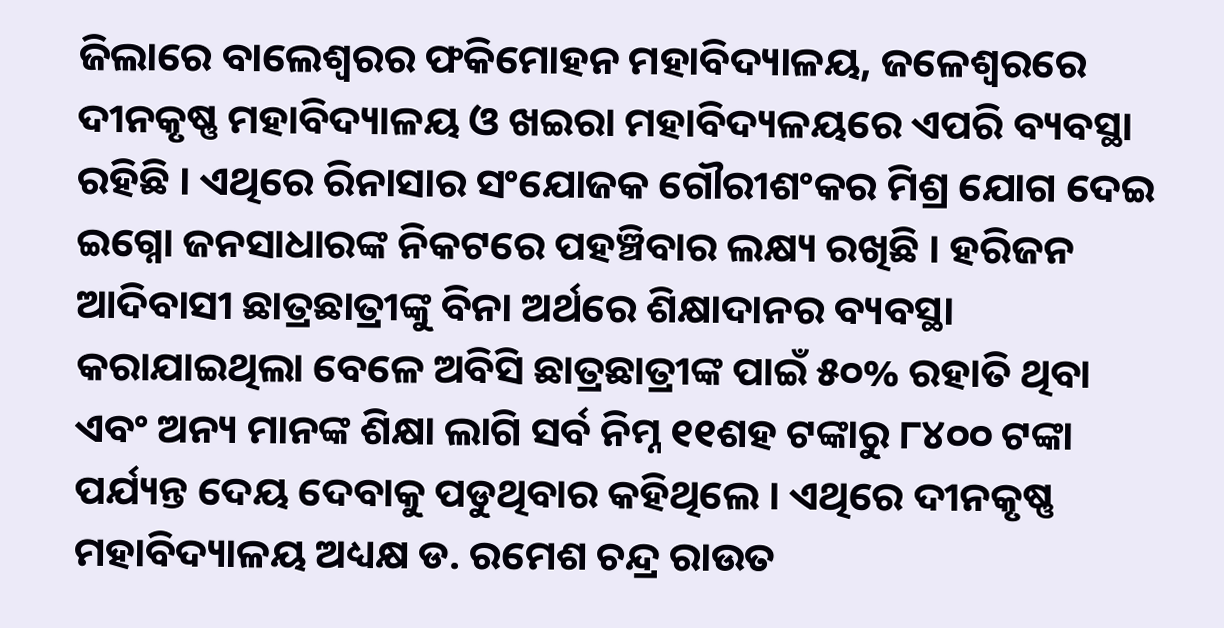ଜିଲାରେ ବାଲେଶ୍ୱରର ଫକିମୋହନ ମହାବିଦ୍ୟାଳୟ, ଜଳେଶ୍ୱରରେ ଦୀନକୃଷ୍ଣ ମହାବିଦ୍ୟାଳୟ ଓ ଖଇରା ମହାବିଦ୍ୟଳୟରେ ଏପରି ବ୍ୟବସ୍ଥା ରହିଛି । ଏଥିରେ ରିନାସାର ସଂଯୋଜକ ଗୌରୀଶଂକର ମିଶ୍ର ଯୋଗ ଦେଇ ଇଗ୍ନୋ ଜନସାଧାରଙ୍କ ନିକଟରେ ପହଞ୍ଚିବାର ଲକ୍ଷ୍ୟ ରଖିଛି । ହରିଜନ ଆଦିବାସୀ ଛାତ୍ରଛାତ୍ରୀଙ୍କୁ ବିନା ଅର୍ଥରେ ଶିକ୍ଷାଦାନର ବ୍ୟବସ୍ଥା କରାଯାଇଥିଲା ବେଳେ ଅବିସି ଛାତ୍ରଛାତ୍ରୀଙ୍କ ପାଇଁ ୫୦% ରହାତି ଥିବା ଏବଂ ଅନ୍ୟ ମାନଙ୍କ ଶିକ୍ଷା ଲାଗି ସର୍ବ ନିମ୍ନ ୧୧ଶହ ଟଙ୍କାରୁ ୮୪୦୦ ଟଙ୍କା ପର୍ଯ୍ୟନ୍ତ ଦେୟ ଦେବାକୁ ପଡୁଥିବାର କହିଥିଲେ । ଏଥିରେ ଦୀନକୃଷ୍ଣ ମହାବିଦ୍ୟାଳୟ ଅଧ୍ୟକ୍ଷ ଡ. ରମେଶ ଚନ୍ଦ୍ର ରାଉତ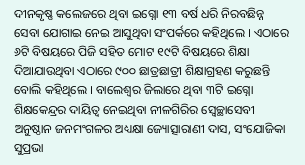ଦୀନକୃଷ୍ଣ କଲେଜରେ ଥିବା ଇଗ୍ନୋ ୧୩ ବର୍ଷ ଧରି ନିରବଛିନ୍ନ ସେବା ଯୋଗାଇ ନେଇ ଆସୁଥିବା ସଂପର୍କରେ କହିଥିଲେ । ଏଠାରେ ୬ଟି ବିଷୟରେ ପିଜି ସହିତ ମୋଟ ୧୯ଟି ବିଷୟରେ ଶିକ୍ଷା ଦିଆଯାଉଥିବା ଏଠାରେ ୯୦୦ ଛାତ୍ରଛାତ୍ରୀ ଶିକ୍ଷାଗ୍ରହଣ କରୁଛନ୍ତି ବୋଲି କହିଥିଲେ । ବାଲେଶ୍ୱର ଜିଲାରେ ଥିବା ୩ଟି ଇଗ୍ନୋ ଶିକ୍ଷକେନ୍ଦ୍ରର ଦାୟିତ୍ୱ ନେଇଥିବା ନୀଳଗିରିର ସ୍ୱେଚ୍ଛାସେବୀ ଅନୁଷ୍ଠାନ ଜନମଂଗଳର ଅଧ୍ୟକ୍ଷା ଜ୍ୟୋତ୍ସାରାଣୀ ଦାସ, ସଂଯୋଜିକା ସୁପ୍ରଭା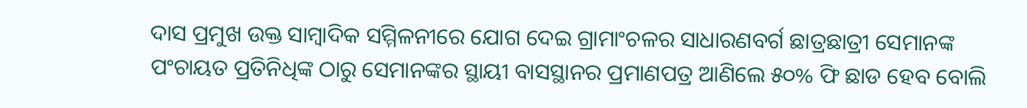ଦାସ ପ୍ରମୁଖ ଉକ୍ତ ସାମ୍ବାଦିକ ସମ୍ମିଳନୀରେ ଯୋଗ ଦେଇ ଗ୍ରାମାଂଚଳର ସାଧାରଣବର୍ଗ ଛାତ୍ରଛାତ୍ରୀ ସେମାନଙ୍କ ପଂଚାୟତ ପ୍ରତିନିଧିଙ୍କ ଠାରୁ ସେମାନଙ୍କର ସ୍ଥାୟୀ ବାସସ୍ଥାନର ପ୍ରମାଣପତ୍ର ଆଣିଲେ ୫୦% ଫି ଛାଡ ହେବ ବୋଲି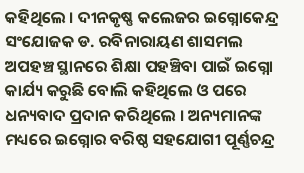କହିଥିଲେ । ଦୀନକୃଷ୍ଣ କଲେଜର ଇଗ୍ନୋକେନ୍ଦ୍ର ସଂଯୋଜକ ଡ. ରବିନାରାୟଣ ଶାସମଲ ଅପହଞ୍ଚ ସ୍ଥାନରେ ଶିକ୍ଷା ପହଞ୍ଚିବା ପାଇଁ ଇଗ୍ନୋ କାର୍ଯ୍ୟ କରୁଛି ବୋଲି କହିଥିଲେ ଓ ପରେ ଧନ୍ୟବାଦ ପ୍ରଦାନ କରିଥିଲେ । ଅନ୍ୟମାନଙ୍କ ମଧ୍ୟରେ ଇଗ୍ନୋର ବରିଷ୍ଠ ସହଯୋଗୀ ପୂର୍ଣ୍ଣଚନ୍ଦ୍ର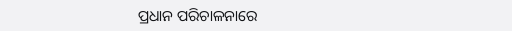ପ୍ରଧାନ ପରିଚାଳନାରେ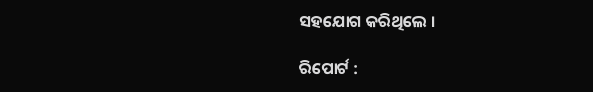ସହଯୋଗ କରିଥିଲେ ।

ରିପୋର୍ଟ :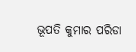ଭୂପତି କୁମାର ପରିଡା